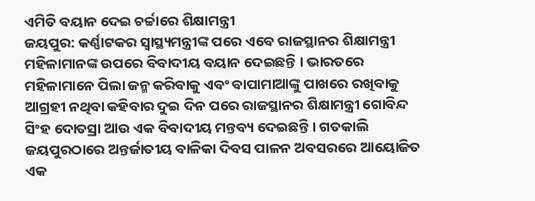ଏମିତି ବୟାନ ଦେଇ ଚର୍ଚ୍ଚାରେ ଶିକ୍ଷାମନ୍ତ୍ରୀ
ଜୟପୁର: କର୍ଣ୍ଣାଟକର ସ୍ୱାସ୍ଥ୍ୟମନ୍ତ୍ରୀଙ୍କ ପରେ ଏବେ ରାଜସ୍ଥାନର ଶିକ୍ଷାମନ୍ତ୍ରୀ ମହିଳାମାନଙ୍କ ଉପରେ ବିବାଦୀୟ ବୟାନ ଦେଇଛନ୍ତି । ଭାରତରେ ମହିଳାମାନେ ପିଲା ଜନ୍ମ କରିବାକୁ ଏବଂ ବାପାମାଆଙ୍କୁ ପାଖରେ ରଖିବାକୁ ଆଗ୍ରହୀ ନଥିବା କହିବାର ଦୁଇ ଦିନ ପରେ ରାଜସ୍ଥାନର ଶିକ୍ଷାମନ୍ତ୍ରୀ ଗୋବିନ୍ଦ ସିଂହ ଦୋତସ୍ରା ଆଉ ଏକ ବିବାଦୀୟ ମନ୍ତବ୍ୟ ଦେଇଛନ୍ତି । ଗତକାଲି ଜୟପୁରଠାରେ ଅନ୍ତର୍ଜାତୀୟ ବାଳିକା ଦିବସ ପାଳନ ଅବସରରେ ଆୟୋଜିତ ଏକ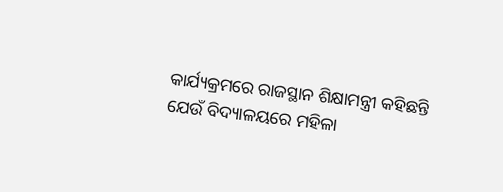କାର୍ଯ୍ୟକ୍ରମରେ ରାଜସ୍ଥାନ ଶିକ୍ଷାମନ୍ତ୍ରୀ କହିଛନ୍ତି ଯେଉଁ ବିଦ୍ୟାଳୟରେ ମହିଳା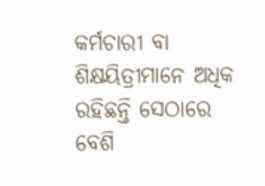କର୍ମଚାରୀ ବା ଶିକ୍ଷୟିତ୍ରୀମାନେ ଅଧିକ ରହିଛନ୍ତି ସେଠାରେ ବେଶି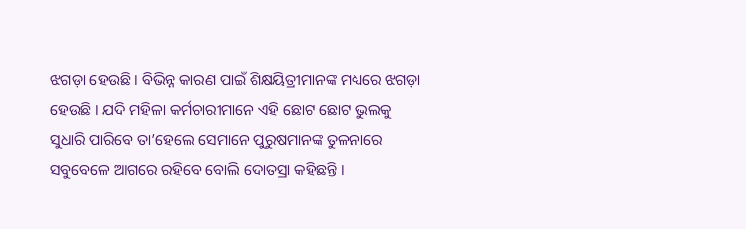ଝଗଡ଼ା ହେଉଛି । ବିଭିନ୍ନ କାରଣ ପାଇଁ ଶିକ୍ଷୟିତ୍ରୀମାନଙ୍କ ମଧ୍ୟରେ ଝଗଡ଼ା ହେଉଛି । ଯଦି ମହିଳା କର୍ମଚାରୀମାନେ ଏହି ଛୋଟ ଛୋଟ ଭୁଲକୁ ସୁଧାରି ପାରିବେ ତା’ହେଲେ ସେମାନେ ପୁରୁଷମାନଙ୍କ ତୁଳନାରେ ସବୁବେଳେ ଆଗରେ ରହିବେ ବୋଲି ଦୋତସ୍ରା କହିଛନ୍ତି ।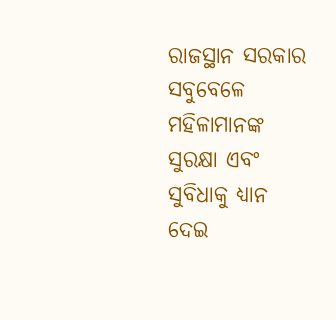ରାଜସ୍ଥାନ ସରକାର ସବୁବେଳେ ମହିଳାମାନଙ୍କ ସୁରକ୍ଷା ଏବଂ ସୁବିଧାକୁ ଧ୍ୟାନ ଦେଇ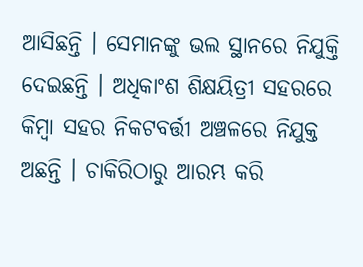ଆସିଛନ୍ତି । ସେମାନଙ୍କୁ ଭଲ ସ୍ଥାନରେ ନିଯୁକ୍ତି ଦେଇଛନ୍ତି । ଅଧିକାଂଶ ଶିକ୍ଷୟିତ୍ରୀ ସହରରେ କିମ୍ବା ସହର ନିକଟବର୍ତ୍ତୀ ଅଞ୍ଚଳରେ ନିଯୁକ୍ତ ଅଛନ୍ତି । ଚାକିରିଠାରୁ ଆରମ୍ଭ କରି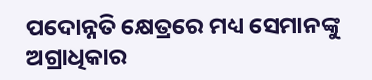ପଦୋନ୍ନତି କ୍ଷେତ୍ରରେ ମଧ୍ୟ ସେମାନଙ୍କୁ ଅଗ୍ରାଧିକାର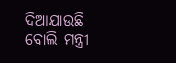ଦିଆଯାଉଛି ବୋଲି ମନ୍ତ୍ରୀ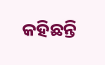କହିଛନ୍ତି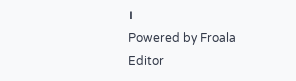।
Powered by Froala Editor